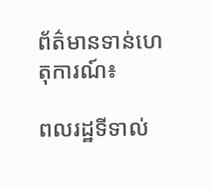ព័ត៌មានទាន់ហេតុការណ៍៖

ពលរដ្ឋទីទាល់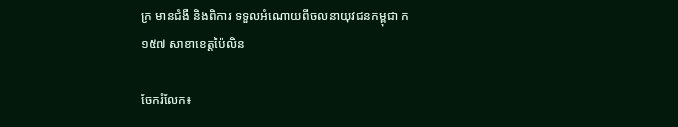ក្រ មានជំងឺ និងពិការ ទទួលអំណោយពីចលនាយុវជនកម្ពុជា ក១៥៧ សាខាខេត្តប៉ៃលិន

ចែករំលែក៖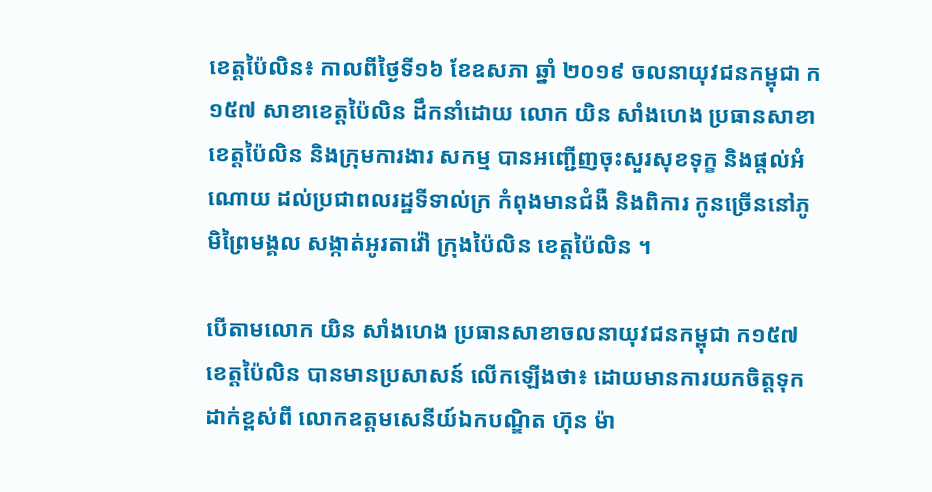ខេត្តប៉ៃលិន៖ កាលពីថ្ងៃទី១៦ ខែឧសភា ឆ្នាំ ២០១៩ ចលនាយុវជនកម្ពុជា ក១៥៧ សាខាខេត្តប៉ៃលិន ដឹកនាំដោយ លោក យិន សាំងហេង ប្រធានសាខា ខេត្តប៉ៃលិន និងក្រុមការងារ សកម្ម បានអញ្ជើញចុះសួរសុខទុក្ខ និងផ្តល់អំណោយ ដល់ប្រជាពលរដ្ឋទីទាល់ក្រ កំពុងមានជំងឺ និងពិការ កូនច្រើននៅភូមិព្រៃមង្គល សង្កាត់អូរតាវ៉ៅ ក្រុងប៉ៃលិន ខេត្តប៉ៃលិន ។

បើតាមលោក យិន សាំងហេង ប្រធានសាខាចលនាយុវជនកម្ពុជា ក១៥៧ ខេត្តប៉ៃលិន បានមានប្រសាសន៍ លើកឡើងថា៖ ដោយមានការយកចិត្តទុកដាក់ខ្ពស់ពី លោកឧត្តមសេនីយ៍ឯកបណ្ឌិត ហ៊ុន ម៉ា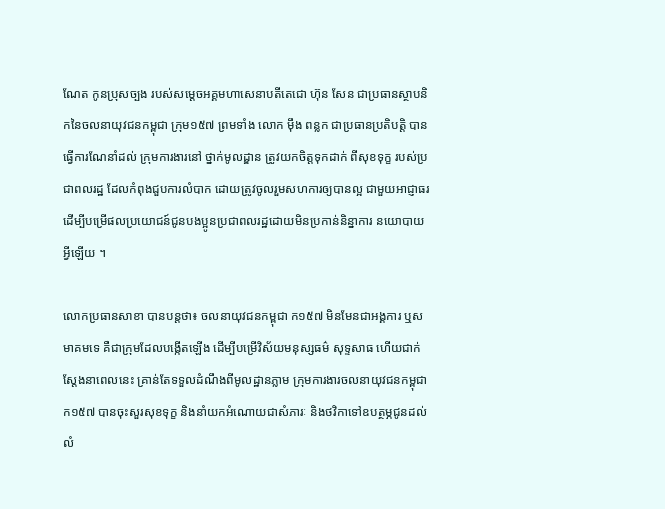ណែត កូនប្រុសច្បង របស់សម្ដេចអគ្គមហាសេនាបតីតេជោ ហ៊ុន សែន ជាប្រធានស្ថាបនិកនៃចលនាយុវជនកម្ពុជា ក្រុម១៥៧ ព្រមទាំង លោក ម៉ឹង ពន្លក ជាប្រធានប្រតិបត្តិ បានធ្វើការណែនាំដល់ ក្រុមការងារនៅ ថ្នាក់មូលដ្ឌាន ត្រូវយកចិត្តទុកដាក់ ពីសុខទុក្ខ របស់ប្រជាពលរដ្ឋ ដែលកំពុងជួបការលំបាក ដោយត្រូវចូលរួមសហការឲ្យបានល្អ ជាមួយអាជ្ញាធរ ដើម្បីបម្រើផលប្រយោជន៍ជូនបងប្អូនប្រជាពលរដ្ឋដោយមិនប្រកាន់និន្នាការ នយោបាយ អ្វីឡើយ ។

លោកប្រធានសាខា បានបន្តថា៖ ចលនាយុវជនកម្ពុជា ក១៥៧ មិនមែនជាអង្គការ ឬសមាគមទេ គឺជាក្រុមដែលបង្កើតឡើង ដើម្បីបម្រើវិស័យមនុស្សធម៌ សុទ្ទសាធ ហើយជាក់ស្តែងនាពេលនេះ គ្រាន់តែទទួលដំណឹងពីមូលដ្ឋានភ្លាម ក្រុមការងារចលនាយុវជនកម្ពុជា ក១៥៧ បានចុះសួរសុខទុក្ខ និងនាំយកអំណោយជាសំភារៈ និងថវិកាទៅឧបត្ថម្ភជូនដល់លំ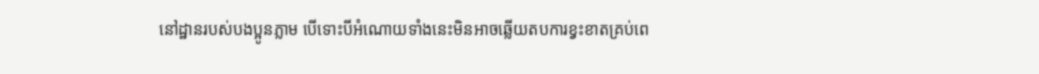នៅដ្ឋានរបស់បងប្អូនភ្លាម បើទោះបីអំណោយទាំងនេះមិនអាចឆ្លើយតបការខ្វះខាតគ្រប់ពេ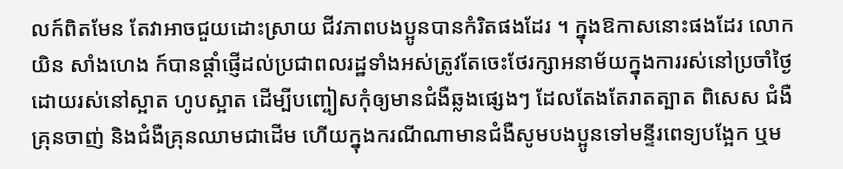លក៍ពិតមែន តែវាអាចជួយដោះស្រាយ ជីវភាពបងប្អូនបានកំរិតផងដែរ ។ ក្នុងឱកាសនោះផងដែរ លោក យិន សាំងហេង ក៍បានផ្តាំផ្ញើដល់ប្រជាពលរដ្ឋទាំងអស់ត្រូវតែចេះថែរក្សាអនាម័យក្នុងការរស់នៅប្រចាំថ្ងៃ ដោយរស់នៅស្អាត ហូបស្អាត ដើម្បីបញ្ចៀសកុំឲ្យមានជំងឺឆ្លងផ្សេងៗ ដែលតែងតែរាតត្បាត ពិសេស ជំងឺគ្រុនចាញ់ និងជំងឺគ្រុនឈាមជាដើម ហើយក្នុងករណីណាមានជំងឺសូមបងប្អូនទៅមន្ទីរពេទ្យបង្អែក ឬម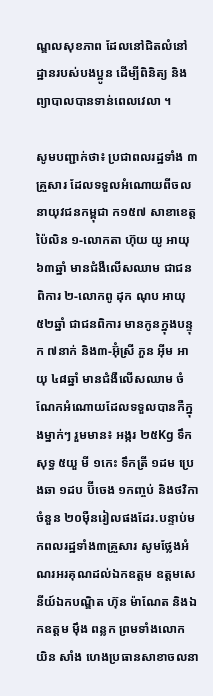ណ្ឌលសុខភាព ដែលនៅជិតលំនៅដ្ឋានរបស់បងប្អូន ដើម្បីពិនិត្យ និងព្យាបាលបានទាន់ពេលវេលា ។

សូមបញ្ជាក់ថា៖ ប្រជាពលរដ្ឋទាំង ៣គ្រួសារ ដែលទទួលអំណោយពីចលនាយុវជនកម្ពុជា ក១៥៧ សាខាខេត្តប៉ៃលិន ១-លោកតា ហ៊ុយ យូ អាយុ ៦៣ឆ្នាំ មានជំងឺលើសឈាម ជាជនពិការ ២-លោកពូ ដុក ណុប អាយុ ៥២ឆ្នាំ ជាជនពិការ មានកូនក្នុងបន្ទុក ៧នាក់ និង៣-អ៊ុំស្រី ភួន អ៊ីម អាយុ ៤៨ឆ្នាំ មានជំងឺលើសឈាម ចំណែកអំណោយដែលទទួលបានកឺក្នុងម្នាក់ៗ រួមមាន៖ អង្ករ ២៥Kg ទឹកសុទ្ធ ៥យួ មី ១កេះ ទឹកត្រី ១ដម ប្រេងឆា ១ដប ប៊ីចេង ១កញ្ចប់ និងថវិកា ចំនួន ២០ម៉ឺនរៀលផងដែរ.បន្ទាប់មកពលរដ្ឋទាំង៣គ្រួសារ សូមថ្លែងអំណរអរគុណដល់ឯកឧត្តម ឧត្តមសេនីយ៍ឯកបណ្ឌិត ហ៊ុន ម៉ាណែត និងឯកឧត្តម ម៉ឹង ពន្លក ព្រមទាំងលោក យិន សាំង ហេងប្រធានសាខាចលនា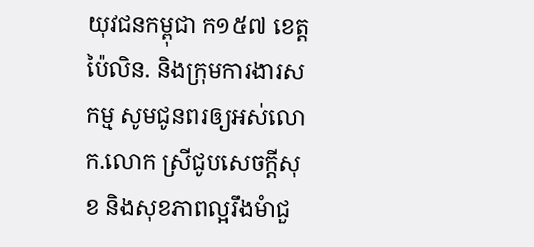យុវជនកម្ពុជា ក១៥៧ ខេត្តប៉ៃលិន. និងក្រុមការងារសកម្ម សូមជូនពរឲ្យអស់លោក.លោក ស្រីជូបសេចក្ដីសុខ និងសុខភាពល្អរឹងមំាជួ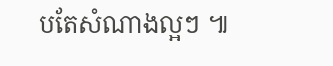បតែសំណាងល្អៗ ៕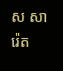ស សារ៉េត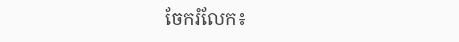ចែករំលែក៖